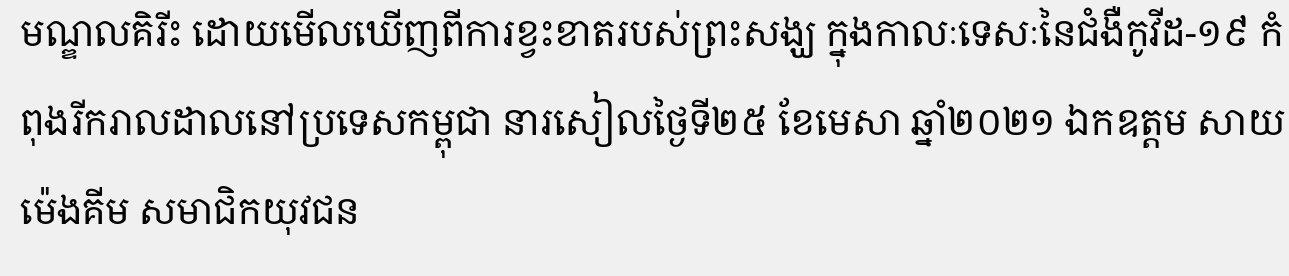មណ្ឌលគិរីះ ដោយមើលឃើញពីការខ្វះខាតរបស់ព្រះសង្ឃ ក្នុងកាលៈទេសៈនៃជំងឺកូវីដ-១៩ កំពុងរីករាលដាលនៅប្រទេសកម្ពុជា នារសៀលថ្ងៃទី២៥ ខែមេសា ឆ្នាំ២០២១ ឯកឧត្តម សាយ ម៉េងគីម សមាជិកយុវជន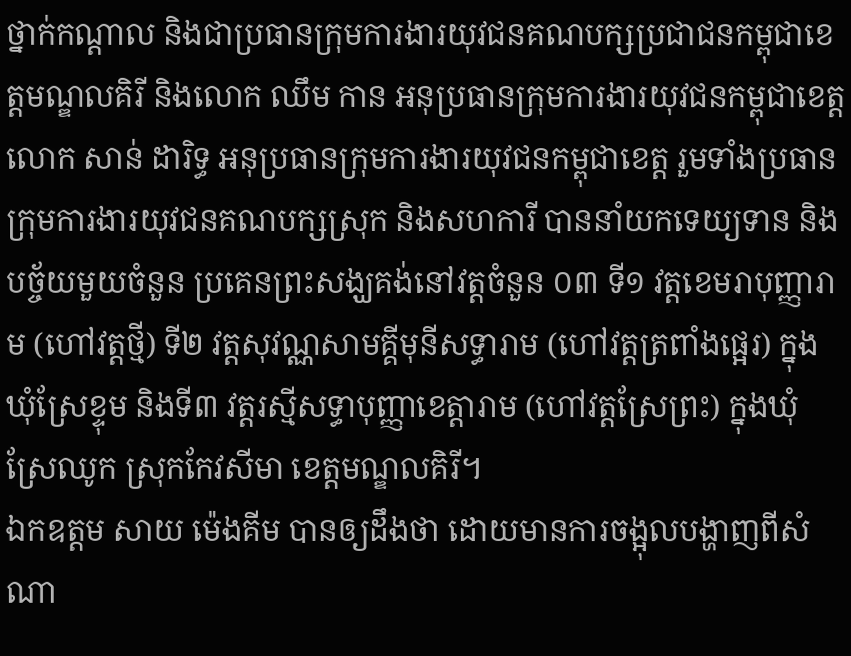ថ្នាក់កណ្តាល និងជាប្រធានក្រុមការងារយុវជនគណបក្សប្រជាជនកម្ពុជាខេត្តមណ្ឌលគិរី និងលោក ឈឹម កាន អនុប្រធានក្រុមការងារយុវជនកម្ពុជាខេត្ត លោក សាន់ ដារិទ្ធ អនុប្រធានក្រុមការងារយុវជនកម្ពុជាខេត្ត រួមទាំងប្រធានក្រុមការងារយុវជនគណបក្សស្រុក និងសហការី បាននាំយកទេយ្យទាន និងបច្ច័យមួយចំនួន ប្រគេនព្រះសង្ឃគង់នៅវត្តចំនួន ០៣ ទី១ វត្តខេមរាបុញ្ញារាម (ហៅវត្តថ្មី) ទី២ វត្តសុវណ្ណសាមគ្គីមុនីសទ្ធារាម (ហៅវត្តត្រពាំងផ្អេរ) ក្នុងឃុំស្រែខ្ទុម និងទី៣ វត្តរស្មីសទ្ធាបុញ្ញាខេត្តារាម (ហៅវត្តស្រែព្រះ) ក្នុងឃុំស្រែឈូក ស្រុកកែវសីមា ខេត្តមណ្ឌលគិរី។
ឯកឧត្តម សាយ ម៉េងគីម បានឲ្យដឹងថា ដោយមានការចង្អុលបង្ហាញពីសំណា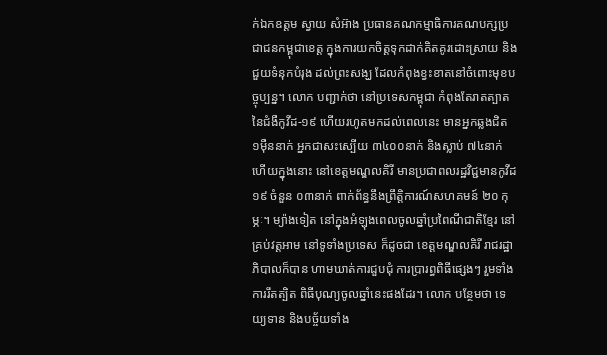ក់ឯកឧត្តម ស្វាយ សំអ៊ាង ប្រធានគណកម្មាធិការគណបក្សប្រជាជនកម្ពុជាខេត្ត ក្នុងការយកចិត្តទុកដាក់គិតគូរដោះស្រាយ និងជួយទំនុកបំរុង ដល់ព្រះសង្ឃ ដែលកំពុងខ្វះខាតនៅចំពោះមុខបច្ចុប្បន្ន។ លោក បញ្ជាក់ថា នៅប្រទេសកម្ពុជា កំពុងតែរាតត្បាតនៃជំងឺកូវីដ-១៩ ហើយរហូតមកដល់ពេលនេះ មានអ្នកឆ្លងជិត ១ម៉ឺននាក់ អ្នកជាសះស្បើយ ៣៤០០នាក់ និងស្លាប់ ៧៤នាក់ ហើយក្នុងនោះ នៅខេត្តមណ្ឌលគិរី មានប្រជាពលរដ្ឋវិជ្ជមានកូវីដ ១៩ ចំនួន ០៣នាក់ ពាក់ព័ន្ធនឹងព្រឹត្តិការណ៍សហគមន៍ ២០ កុម្ភៈ។ ម្យ៉ាងទៀត នៅក្នុងអំឡុងពេលចូលឆ្នាំប្រពៃណីជាតិខ្មែរ នៅគ្រប់វត្តអាម នៅទូទាំងប្រទេស ក៏ដូចជា ខេត្តមណ្ឌលគិរី រាជរដ្ឋាភិបាលក៏បាន ហាមឃាត់ការជួបជុំ ការប្រារព្ធពិធីផ្សេងៗ រួមទាំងការរឹតត្បិត ពិធីបុណ្យចូលឆ្នាំនេះផងដែរ។ លោក បន្ថែមថា ទេយ្យទាន និងបច្ច័យទាំង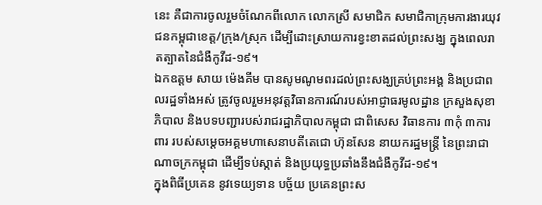នេះ គឺជាការចូលរួមចំណែកពីលោក លោកស្រី សមាជិក សមាជិកាក្រុមការងារយុវជនកម្ពុជាខេត្ត/ក្រុង/ស្រុក ដើម្បីដោះស្រាយការខ្វះខាតដល់ព្រះសង្ឃ ក្នុងពេលរាតត្បាតនៃជំងឺកូវីដ-១៩។
ឯកឧត្តម សាយ ម៉េងគីម បានសូមណូមពរដល់ព្រះសង្ឃគ្រប់ព្រះអង្គ និងប្រជាពលរដ្ឋទាំងអស់ ត្រូវចូលរួមអនុវត្តវិធានការណ៍របស់អាជ្ញាធរមូលដ្ឋាន ក្រសួងសុខាភិបាល និងបទបញ្ជារបស់រាជរដ្ឋាភិបាលកម្ពុជា ជាពិសេស វិធានការ ៣កុំ ៣ការពារ របស់សម្តេចអគ្គមហាសេនាបតីតេជោ ហ៊ុនសែន នាយករដ្ឋមន្រ្តី នៃព្រះរាជាណាចក្រកម្ពុជា ដើម្បីទប់ស្កាត់ និងប្រយុទ្ធប្រឆាំងនឹងជំងឺកូវីដ-១៩។
ក្នុងពិធីប្រគេន នូវទេយ្យទាន បច្ច័យ ប្រគេនព្រះស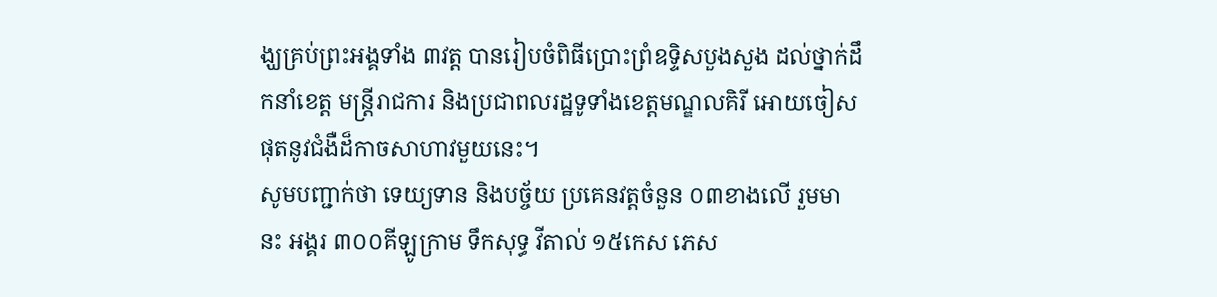ង្ឃគ្រប់ព្រះអង្គទាំង ៣វត្ត បានរៀបចំពិធីប្រោះព្រំឧទ្ទិសបួងសួង ដល់ថ្នាក់ដឹកនាំខេត្ត មន្ត្រីរាជការ និងប្រជាពលរដ្ឋទូទាំងខេត្តមណ្ឌលគិរី អោយចៀសផុតនូវជំងឺដ៏កាចសាហាវមួយនេះ។
សូមបញ្ជាក់ថា ទេយ្យទាន និងបច្ច័យ ប្រគេនវត្តចំនួន ០៣ខាងលើ រួមមានះ អង្គរ ៣០០គីឡូក្រាម ទឹកសុទ្ធ វីតាល់ ១៥កេស ភេស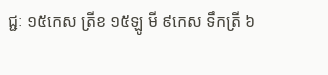ជ្ជៈ ១៥កេស ត្រីខ ១៥ឡូ មី ៩កេស ទឹកត្រី ៦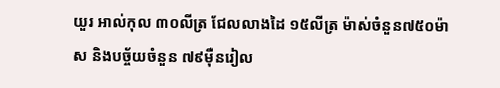យួរ អាល់កុល ៣០លីត្រ ជែលលាងដៃ ១៥លីត្រ ម៉ាស់ចំនួន៧៥០ម៉ាស និងបច្ច័យចំនួន ៧៩ម៉ឺនរៀល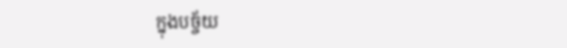ក្នុងបច្ច័យ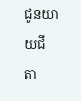ជូនយាយជី តា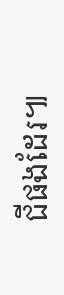ជីផងដែរ៕